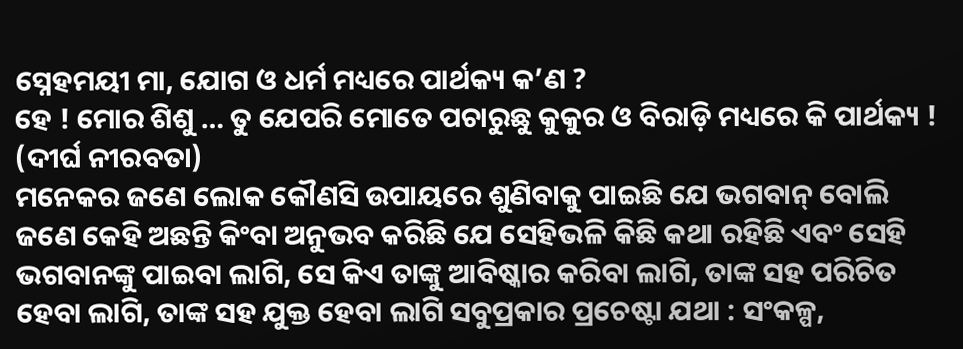ସ୍ନେହମୟୀ ମା, ଯୋଗ ଓ ଧର୍ମ ମଧ୍ୟରେ ପାର୍ଥକ୍ୟ କ’ଣ ?
ହେ ! ମୋର ଶିଶୁ … ତୁ ଯେପରି ମୋତେ ପଚାରୁଛୁ କୁକୁର ଓ ବିରାଡ଼ି ମଧ୍ୟରେ କି ପାର୍ଥକ୍ୟ !
(ଦୀର୍ଘ ନୀରବତା)
ମନେକର ଜଣେ ଲୋକ କୌଣସି ଉପାୟରେ ଶୁଣିବାକୁ ପାଇଛି ଯେ ଭଗବାନ୍ ବୋଲି ଜଣେ କେହି ଅଛନ୍ତି କିଂବା ଅନୁଭବ କରିଛି ଯେ ସେହିଭଳି କିଛି କଥା ରହିଛି ଏବଂ ସେହି ଭଗବାନଙ୍କୁ ପାଇବା ଲାଗି, ସେ କିଏ ତାଙ୍କୁ ଆବିଷ୍କାର କରିବା ଲାଗି, ତାଙ୍କ ସହ ପରିଚିତ ହେବା ଲାଗି, ତାଙ୍କ ସହ ଯୁକ୍ତ ହେବା ଲାଗି ସବୁପ୍ରକାର ପ୍ରଚେଷ୍ଟା ଯଥା : ସଂକଳ୍ପ,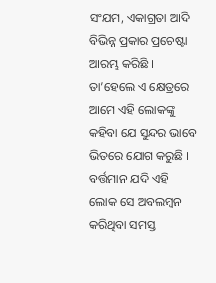ସଂଯମ, ଏକାଗ୍ରତା ଆଦି ବିଭିନ୍ନ ପ୍ରକାର ପ୍ରଚେଷ୍ଟା ଆରମ୍ଭ କରିଛି । ତା’ହେଲେ ଏ କ୍ଷେତ୍ରରେ ଆମେ ଏହି ଲୋକଙ୍କୁ କହିବା ଯେ ସୁନ୍ଦର ଭାବେ ଭିତରେ ଯୋଗ କରୁଛି ।
ବର୍ତ୍ତମାନ ଯଦି ଏହି ଲୋକ ସେ ଅବଲମ୍ବନ କରିଥିବା ସମସ୍ତ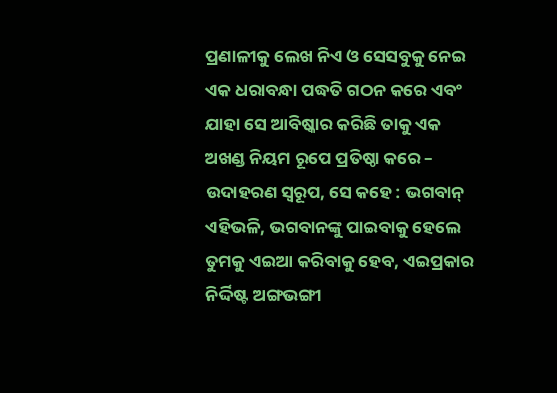ପ୍ରଣାଳୀକୁ ଲେଖ ନିଏ ଓ ସେସବୁକୁ ନେଇ ଏକ ଧରାବନ୍ଧା ପଦ୍ଧତି ଗଠନ କରେ ଏବଂ ଯାହା ସେ ଆବିଷ୍କାର କରିଛି ତାକୁ ଏକ ଅଖଣ୍ଡ ନିୟମ ରୂପେ ପ୍ରତିଷ୍ଠା କରେ – ଉଦାହରଣ ସ୍ଵରୂପ, ସେ କହେ : ଭଗବାନ୍ ଏହିଭଳି, ଭଗବାନଙ୍କୁ ପାଇବାକୁ ହେଲେ ତୁମକୁ ଏଇଆ କରିବାକୁ ହେବ, ଏଇପ୍ରକାର ନିର୍ଦ୍ଦିଷ୍ଟ ଅଙ୍ଗଭଙ୍ଗୀ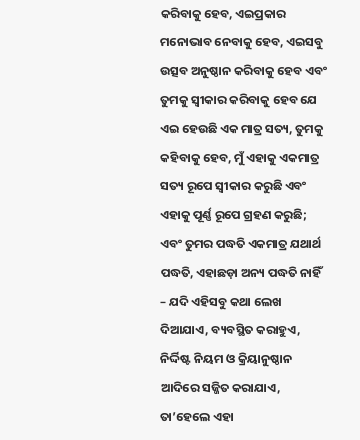କରିବାକୁ ହେବ, ଏଇପ୍ରକାର ମନୋଭାବ ନେବାକୁ ହେବ, ଏଇସବୁ ଉତ୍ସବ ଅନୁଷ୍ଠାନ କରିବାକୁ ହେବ ଏବଂ ତୁମକୁ ସ୍ବୀକାର କରିବାକୁ ହେବ ଯେ ଏଇ ହେଉଛି ଏକ ମାତ୍ର ସତ୍ୟ, ତୁମକୁ କହିବାକୁ ହେବ, ମୁଁ ଏହାକୁ ଏକମାତ୍ର ସତ୍ୟ ରୂପେ ସ୍ୱୀକାର କରୁଛି ଏବଂ ଏହାକୁ ପୂର୍ଣ୍ଣ ରୂପେ ଗ୍ରହଣ କରୁଛି; ଏବଂ ତୁମର ପଦ୍ଧତି ଏକମାତ୍ର ଯଥାର୍ଥ ପଦ୍ଧତି, ଏହାଛଡ଼ା ଅନ୍ୟ ପଦ୍ଧତି ନାହିଁ – ଯଦି ଏହିସବୁ କଥା ଲେଖ ଦିଆଯାଏ, ବ୍ୟବସ୍ଥିତ କରାହୁଏ, ନିର୍ଦ୍ଦିଷ୍ଟ ନିୟମ ଓ କ୍ରିୟାନୁଷ୍ଠାନ ଆଦିରେ ସଜ୍ଜିତ କରାଯାଏ, ତା’ହେଲେ ଏହା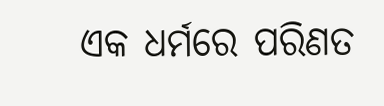ଏକ ଧର୍ମରେ ପରିଣତ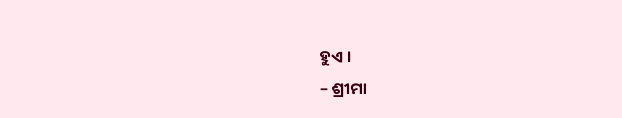ହୁଏ ।
– ଶ୍ରୀମା